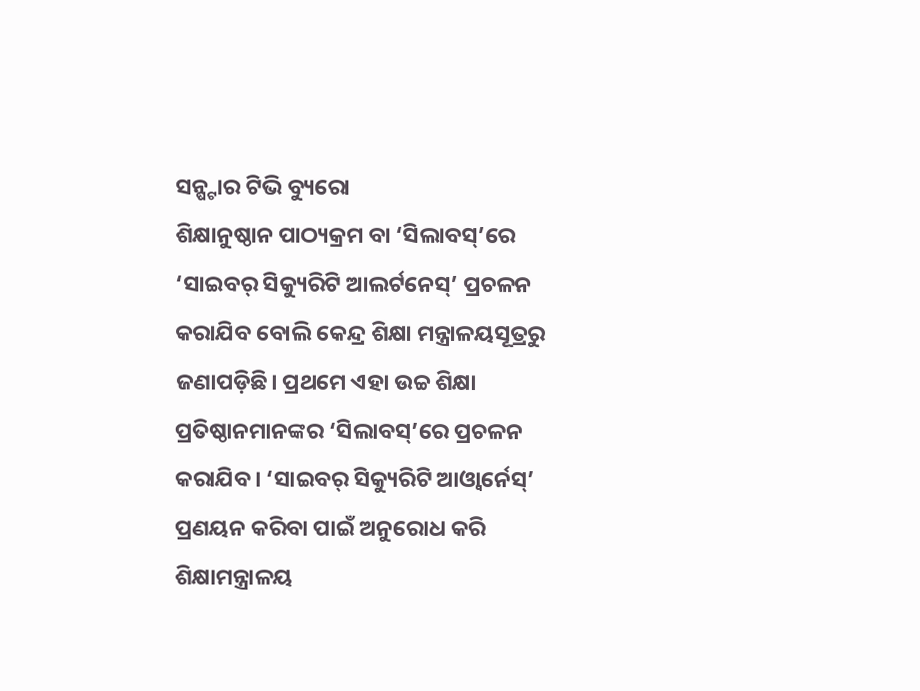ସନ୍ଷ୍ଟାର ଟିଭି ବ୍ୟୁରୋ
ଶିକ୍ଷାନୁଷ୍ଠାନ ପାଠ୍ୟକ୍ରମ ବା ‘ସିଲାବସ୍’ରେ ‘ସାଇବର୍ ସିକ୍ୟୁରିଟି ଆଲର୍ଟନେସ୍’ ପ୍ରଚଳନ କରାଯିବ ବୋଲି କେନ୍ଦ୍ର ଶିକ୍ଷା ମନ୍ତ୍ରାଳୟସୂତ୍ରରୁ ଜଣାପଡ଼ିଛି। ପ୍ରଥମେ ଏହା ଉଚ୍ଚ ଶିକ୍ଷା ପ୍ରତିଷ୍ଠାନମାନଙ୍କର ‘ସିଲାବସ୍’ରେ ପ୍ରଚଳନ କରାଯିବ। ‘ସାଇବର୍ ସିକ୍ୟୁରିଟି ଆଓ୍ଵାର୍ନେସ୍’ ପ୍ରଣୟନ କରିବା ପାଇଁ ଅନୁରୋଧ କରି ଶିକ୍ଷାମନ୍ତ୍ରାଳୟ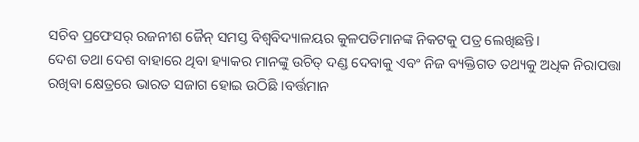ସଚିବ ପ୍ରଫେସର୍ ରଜନୀଶ ଜୈନ୍ ସମସ୍ତ ବିଶ୍ୱବିଦ୍ୟାଳୟର କୁଳପତିମାନଙ୍କ ନିକଟକୁ ପତ୍ର ଲେଖିଛନ୍ତି।
ଦେଶ ତଥା ଦେଶ ବାହାରେ ଥିବା ହ୍ୟାକର ମାନଙ୍କୁ ଉଚିତ୍ ଦଣ୍ଡ ଦେବାକୁ ଏବଂ ନିଜ ବ୍ୟକ୍ତିଗତ ତଥ୍ୟକୁ ଅଧିକ ନିରାପତ୍ତା ରଖିବା କ୍ଷେତ୍ରରେ ଭାରତ ସଜାଗ ହୋଇ ଉଠିଛି ।ବର୍ତ୍ତମାନ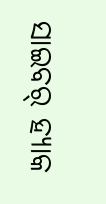ସାଇବର୍ ହ୍ୟାକ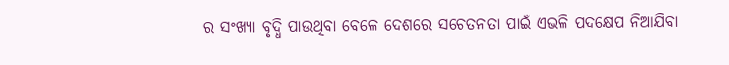ର ସଂଖ୍ୟା ବୃଦ୍ଧି ପାଉଥିବା ବେଳେ ଦେଶରେ ସଚେତନତା ପାଇଁ ଏଭଳି ପଦକ୍ଷେପ ନିଆଯିବା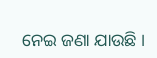ନେଇ ଜଣା ଯାଉଛି ।